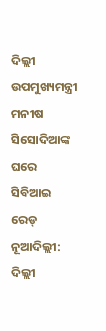ଦିଲ୍ଲୀ ଉପମୁଖ୍ୟମନ୍ତ୍ରୀ ମନୀଷ ସିସୋଦିଆଙ୍କ ଘରେ ସିବିଆଇ ରେଡ୍
ନୂଆଦିଲ୍ଲୀ: ଦିଲ୍ଲୀ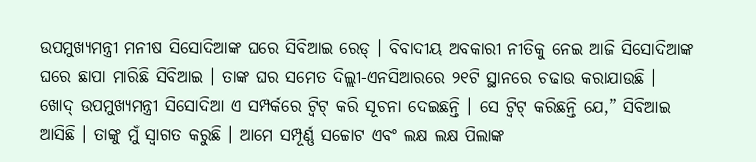ଉପମୁଖ୍ୟମନ୍ତ୍ରୀ ମନୀଷ ସିସୋଦିଆଙ୍କ ଘରେ ସିବିଆଇ ରେଡ୍ । ବିବାଦୀୟ ଅବକାରୀ ନୀତିକୁ ନେଇ ଆଜି ସିସୋଦିଆଙ୍କ ଘରେ ଛାପା ମାରିଛି ସିବିଆଇ । ତାଙ୍କ ଘର ସମେତ ଦିଲ୍ଲୀ-ଏନସିଆରରେ ୨୧ଟି ସ୍ଥାନରେ ଚଢାଉ କରାଯାଉଛି । ଖୋଦ୍ ଉପମୁଖ୍ୟମନ୍ତ୍ରୀ ସିସୋଦିଆ ଏ ସମ୍ପର୍କରେ ଟ୍ବିଟ୍ କରି ସୂଚନା ଦେଇଛନ୍ତି । ସେ ଟ୍ବିଟ୍ କରିଛନ୍ତି ଯେ,” ସିବିଆଇ ଆସିଛି । ତାଙ୍କୁ ମୁଁ ସ୍ବାଗତ କରୁଛି । ଆମେ ସମ୍ପୂର୍ଣ୍ଣ ସଚ୍ଚୋଟ ଏବଂ ଲକ୍ଷ ଲକ୍ଷ ପିଲାଙ୍କ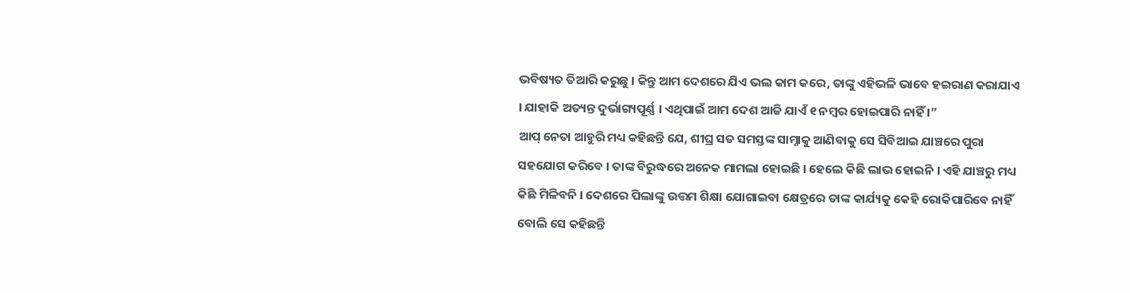ଭବିଷ୍ୟତ ତିଆରି କରୁଛୁ । କିନ୍ତୁ ଆମ ଦେଶରେ ଯିଏ ଭଲ କାମ କରେ, ତାଙ୍କୁ ଏହିଭଳି ଭାବେ ହଇରାଣ କରାଯାଏ । ଯାହାକି ଅତ୍ୟନ୍ତ ଦୁର୍ଭାଗ୍ୟପୂର୍ଣ୍ଣ । ଏଥିପାଇଁ ଆମ ଦେଶ ଆଜି ଯାଏଁ ୧ ନମ୍ବର ହୋଇପାରି ନାହିଁ ।”
ଆପ୍ ନେତା ଆହୁରି ମଧ୍ୟ କହିଛନ୍ତି ଯେ, ଶୀଘ୍ର ସତ ସମସ୍ତଙ୍କ ସାମ୍ନାକୁ ଆଣିବାକୁ ସେ ସିବିଆଇ ଯାଞ୍ଚରେ ପୁରା ସହଯୋଗ କରିବେ । ତାଙ୍କ ବିରୁଦ୍ଧରେ ଅନେକ ମାମଲା ହୋଇଛି । ହେଲେ କିଛି ଲାଭ ହୋଇନି । ଏହି ଯାଞ୍ଚରୁ ମଧ୍ୟ କିଛି ମିଳିବନି । ଦେଶରେ ପିଲାଙ୍କୁ ଉତ୍ତମ ଶିକ୍ଷା ଯୋଗାଇବା କ୍ଷେତ୍ରରେ ତାଙ୍କ କାର୍ଯ୍ୟକୁ କେହି ରୋକିପାରିବେ ନାହିଁ ବୋଲି ସେ କହିଛନ୍ତି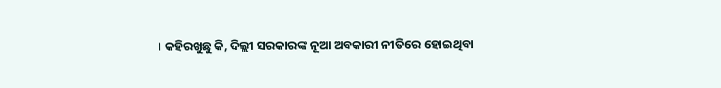। କହିରଖୁଛୁ କି, ଦିଲ୍ଲୀ ସରକାରଙ୍କ ନୂଆ ଅବକାରୀ ନୀତିରେ ହୋଇଥିବା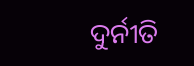ଦୁର୍ନୀତି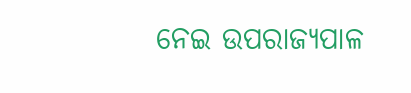ନେଇ ଉପରାଜ୍ୟପାଳ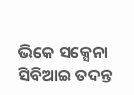ଭିକେ ସକ୍ସେନା ସିବିଆଇ ତଦନ୍ତ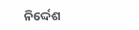ନିର୍ଦ୍ଦେଶ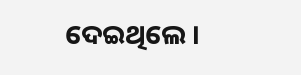ଦେଇଥିଲେ ।